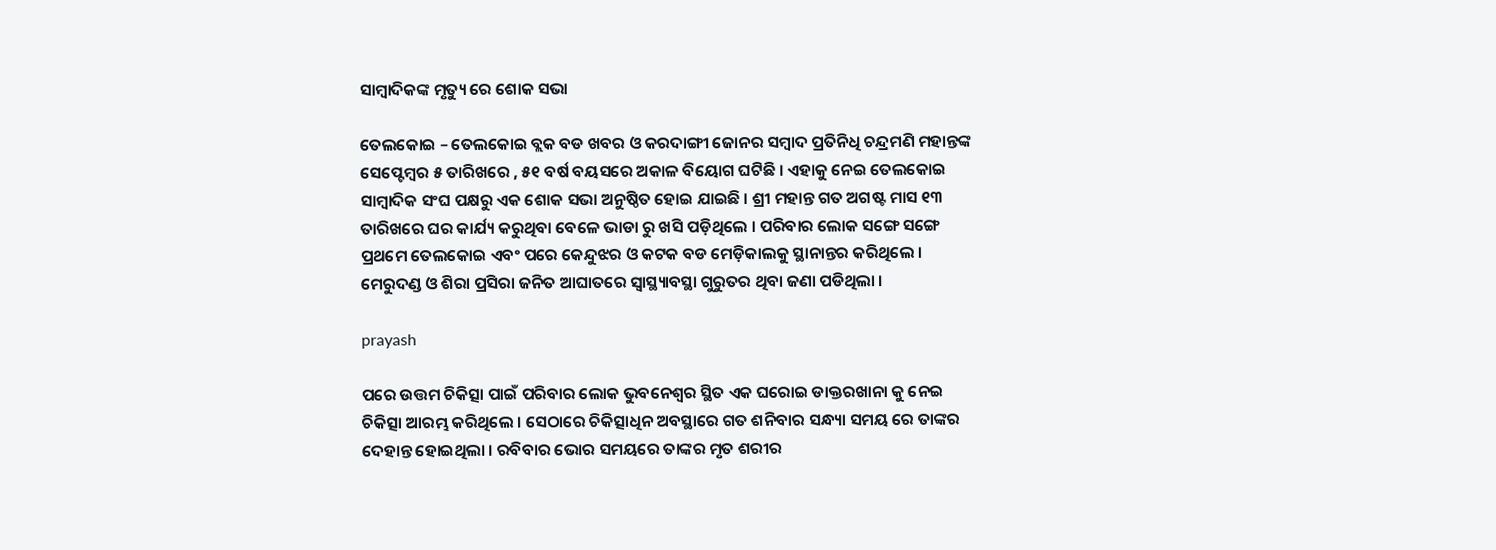ସାମ୍ବାଦିକଙ୍କ ମୃତ୍ୟୁ ରେ ଶୋକ ସଭା

ତେଲକୋଇ – ତେଲକୋଇ ବ୍ଲକ ବଡ ଖବର ଓ କରଦାଙ୍ଗୀ ଜୋନର ସମ୍ବାଦ ପ୍ରତିନିଧି ଚନ୍ଦ୍ରମଣି ମହାନ୍ତଙ୍କ ସେପ୍ଟେମ୍ବର ୫ ତାରିଖରେ , ୫୧ ବର୍ଷ ବୟସରେ ଅକାଳ ବିୟୋଗ ଘଟିଛି । ଏହାକୁ ନେଇ ତେଲକୋଇ ସାମ୍ବାଦିକ ସଂଘ ପକ୍ଷରୁ ଏକ ଶୋକ ସଭା ଅନୁଷ୍ଠିତ ହୋଇ ଯାଇଛି । ଶ୍ରୀ ମହାନ୍ତ ଗତ ଅଗଷ୍ଟ ମାସ ୧୩ ତାରିଖରେ ଘର କାର୍ଯ୍ୟ କରୁଥିବା ବେଳେ ଭାଡା ରୁ ଖସି ପଡ଼ିଥିଲେ । ପରିବାର ଲୋକ ସଙ୍ଗେ ସଙ୍ଗେ ପ୍ରଥମେ ତେଲକୋଇ ଏବଂ ପରେ କେନ୍ଦୁଝର ଓ କଟକ ବଡ ମେଡ଼ିକାଲକୁ ସ୍ଥାନାନ୍ତର କରିଥିଲେ । ମେରୁଦଣ୍ଡ ଓ ଶିରା ପ୍ରସିରା ଜନିତ ଆଘାତରେ ସ୍ୱାସ୍ଥ୍ୟାବସ୍ଥା ଗୁରୁତର ଥିବା ଜଣା ପଡିଥିଲା ।

prayash

ପରେ ଉତ୍ତମ ଚିକିତ୍ସା ପାଇଁ ପରିବାର ଲୋକ ଭୁବନେଶ୍ବର ସ୍ଥିତ ଏକ ଘରୋଇ ଡାକ୍ତରଖାନା କୁ ନେଇ ଚିକିତ୍ସା ଆରମ୍ଭ କରିଥିଲେ । ସେଠାରେ ଚିକିତ୍ସାଧିନ ଅବସ୍ଥାରେ ଗତ ଶନିବାର ସନ୍ଧ୍ୟା ସମୟ ରେ ତାଙ୍କର ଦେହାନ୍ତ ହୋଇଥିଲା । ରବିବାର ଭୋର ସମୟରେ ତାଙ୍କର ମୃତ ଶରୀର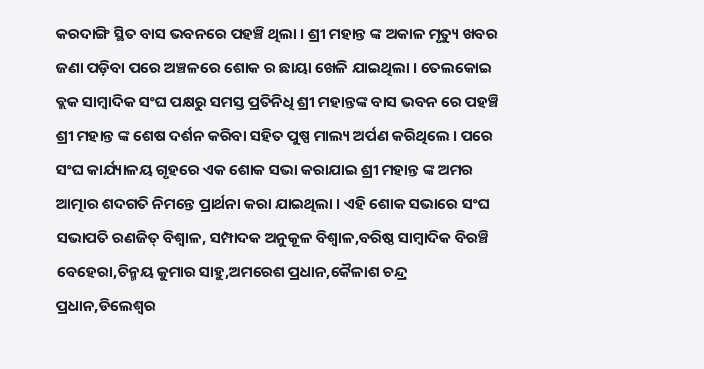କରଦାଙ୍ଗି ସ୍ଥିତ ବାସ ଭବନରେ ପହଞ୍ଚି ଥିଲା । ଶ୍ରୀ ମହାନ୍ତ ଙ୍କ ଅକାଳ ମୃତ୍ୟୁ ଖବର ଜଣା ପଡ଼ିବା ପରେ ଅଞ୍ଚଳରେ ଶୋକ ର ଛାୟା ଖେଳି ଯାଇଥିଲା । ତେଲକୋଇ ବ୍ଲକ ସାମ୍ବାଦିକ ସଂଘ ପକ୍ଷରୁ ସମସ୍ତ ପ୍ରତିନିଧି ଶ୍ରୀ ମହାନ୍ତଙ୍କ ବାସ ଭବନ ରେ ପହଞ୍ଚି ଶ୍ରୀ ମହାନ୍ତ ଙ୍କ ଶେଷ ଦର୍ଶନ କରିବା ସହିତ ପୁଷ୍ପ ମାଲ୍ୟ ଅର୍ପଣ କରିଥିଲେ । ପରେ ସଂଘ କାର୍ଯ୍ୟାଳୟ ଗୃହରେ ଏକ ଶୋକ ସଭା କରାଯାଇ ଶ୍ରୀ ମହାନ୍ତ ଙ୍କ ଅମର ଆତ୍ମାର ଶଦଗତି ନିମନ୍ତେ ପ୍ରାର୍ଥନା କରା ଯାଇଥିଲା । ଏହି ଶୋକ ସଭାରେ ସଂଘ ସଭାପତି ରଣଜିତ୍ ବିଶ୍ଵାଳ, ସମ୍ପାଦକ ଅନୁକୂଳ ବିଶ୍ଵାଳ,ବରିଷ୍ଠ ସାମ୍ବାଦିକ ବିରଞ୍ଚି ବେହେରା,ଚିନ୍ମୟ କୁମାର ସାହୁ,ଅମରେଶ ପ୍ରଧାନ,କୈଳାଶ ଚନ୍ଦ୍ର ପ୍ରଧାନ,ଡିଲେଶ୍ୱର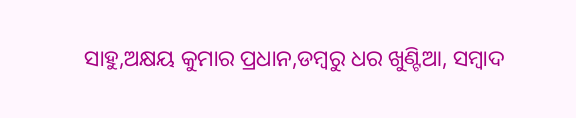ସାହୁ,ଅକ୍ଷୟ କୁମାର ପ୍ରଧାନ,ଡମ୍ବରୁ ଧର ଖୁଣ୍ଟିଆ, ସମ୍ବାଦ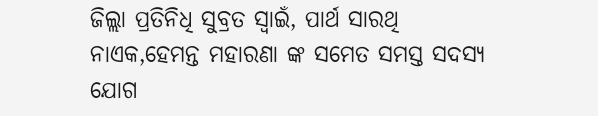ଜିଲ୍ଲା ପ୍ରତିନିଧି ସୁବ୍ରତ ସ୍ୱାଇଁ, ପାର୍ଥ ସାରଥି ନାଏକ,ହେମନ୍ତ ମହାରଣା ଙ୍କ ସମେତ ସମସ୍ତ ସଦସ୍ୟ ଯୋଗ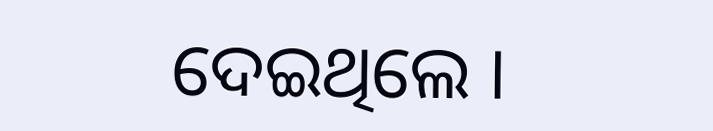ଦେଇଥିଲେ ।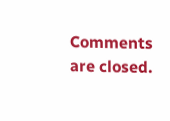Comments are closed.